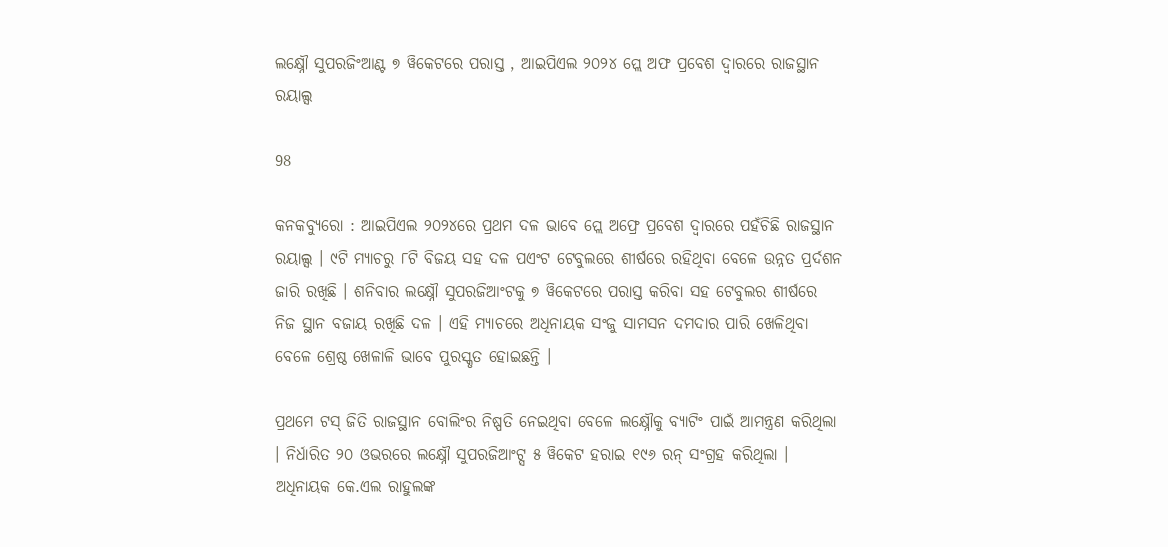ଲକ୍ଷ୍ନୌ ସୁପରଜିଂଆଣ୍ଟ ୭ ୱିକେଟରେ ପରାସ୍ତ , ଆଇପିଏଲ ୨୦୨୪ ପ୍ଲେ ଅଫ ପ୍ରବେଶ ଦ୍ୱାରରେ ରାଜସ୍ଥାନ ରୟାଲ୍ସ

98

କନକବ୍ୟୁରୋ : ଆଇପିଏଲ ୨୦୨୪ରେ ପ୍ରଥମ ଦଳ ଭାବେ ପ୍ଲେ ଅଫ୍ରେ ପ୍ରବେଶ ଦ୍ୱାରରେ ପହଁଚିଛି ରାଜସ୍ଥାନ ରୟାଲ୍ସ । ୯ଟି ମ୍ୟାଚରୁ ୮ଟି ବିଜୟ ସହ ଦଳ ପଏଂଟ ଟେବୁଲରେ ଶୀର୍ଷରେ ରହିଥିବା ବେଳେ ଉନ୍ନତ ପ୍ରର୍ଦଶନ ଜାରି ରଖିଛି । ଶନିବାର ଲକ୍ଷ୍ନୌ ସୁପରଜିଆଂଟକୁ ୭ ୱିକେଟରେ ପରାସ୍ତ କରିବା ସହ ଟେବୁଲର ଶୀର୍ଷରେ ନିଜ ସ୍ଥାନ ବଜାୟ ରଖିଛି ଦଳ । ଏହି ମ୍ୟାଚରେ ଅଧିନାୟକ ସଂଜୁ ସାମସନ ଦମଦାର ପାରି ଖେଳିଥିବା ବେଳେ ଶ୍ରେଷ୍ଠ ଖେଳାଳି ଭାବେ ପୁରସ୍କୃତ ହୋଇଛନ୍ତି ।

ପ୍ରଥମେ ଟସ୍ ଜିତି ରାଜସ୍ଥାନ ବୋଲିଂର ନିଷ୍ପତି ନେଇଥିବା ବେଳେ ଲକ୍ଷ୍ନୌକୁ ବ୍ୟାଟିଂ ପାଇଁ ଆମନ୍ତ୍ରଣ କରିଥିଲା । ନିର୍ଧାରିତ ୨୦ ଓଭରରେ ଲକ୍ଷ୍ନୌ ସୁପରଜିଆଂଟ୍ସ ୫ ୱିକେଟ ହରାଇ ୧୯୬ ରନ୍ ସଂଗ୍ରହ କରିଥିଲା । ଅଧିନାୟକ କେ.ଏଲ ରାହୁଲଙ୍କ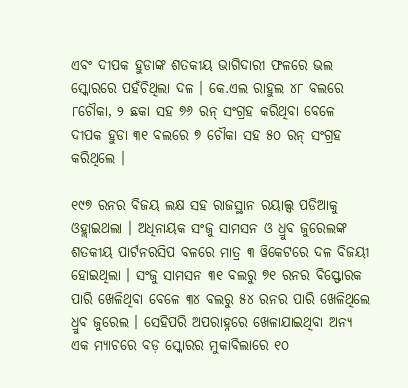ଏବଂ ଦୀପକ ହୁଡାଙ୍କ ଶତକୀୟ ଭାଗିଦାରୀ ଫଳରେ ଭଲ ସ୍କୋରରେ ପହଁଚିଥିଲା ଦଳ । କେ.ଏଲ ରାହୁଲ ୪୮ ବଲରେ ୮ଚୌକା, ୨ ଛକା ସହ ୭୬ ରନ୍ ସଂଗ୍ରହ କରିଥିବା ବେଳେ ଦୀପକ ହୁଡା ୩୧ ବଲରେ ୭ ଚୌକା ସହ ୫୦ ରନ୍ ସଂଗ୍ରହ କରିଥିଲେ ।

୧୯୭ ରନର ବିଜୟ ଲକ୍ଷ ସହ ରାଜସ୍ଥାନ ରୟାଲ୍ସ ପଡିଆକୁ ଓହ୍ଲାଇଥଲା । ଅଧିନାୟକ ସଂଜୁ ସାମସନ ଓ ଧ୍ରୁବ ଜୁରେଲଙ୍କ ଶତକୀୟ ପାର୍ଟନରସିପ ବଳରେ ମାତ୍ର ୩ ୱିକେଟରେ ଦଳ ବିଜୟୀ ହୋଇଥିଲା । ସଂଜୁ ସାମସନ ୩୧ ବଲରୁ ୭୧ ରନର ବିସ୍ଫୋରକ ପାରି ଖେଳିଥିବା ବେଳେ ୩୪ ବଲରୁ ୫୪ ରନର ପାରି ଖେଳିଥିଲେ ଧ୍ରୁବ ଜୁରେଲ । ସେହିପରି ଅପରାହ୍ନରେ ଖେଳାଯାଇଥିବା ଅନ୍ୟ ଏକ ମ୍ୟାଚରେ ବଡ଼ ସ୍କୋରର ମୁକାବିଲାରେ ୧୦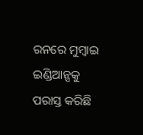ରନରେ ମୁମ୍ବାଇ ଇଣ୍ଡିଆନ୍ସକୁ ପରାସ୍ତ କରିଛି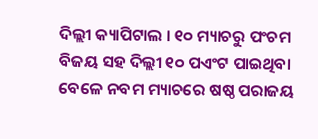ଦିଲ୍ଲୀ କ୍ୟାପିଟାଲ । ୧୦ ମ୍ୟାଚରୁ ପଂଚମ ବିଜୟ ସହ ଦିଲ୍ଲୀ ୧୦ ପଏଂଟ ପାଇଥିବା ବେଳେ ନବମ ମ୍ୟାଚରେ ଷଷ୍ଠ ପରାଜୟ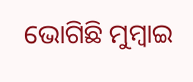ଭୋଗିଛି ମୁମ୍ବାଇ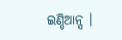ଇଣ୍ଡିଆନ୍ସ ।